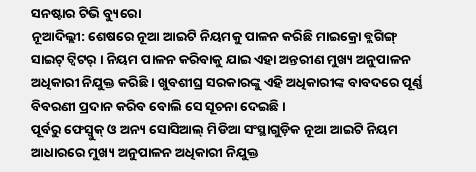ସନଷ୍ଟାର ଟିଭି ବ୍ୟୁରୋ
ନୂଆଦିଲ୍ଲୀ: ଶେଷରେ ନୂଆ ଆଇଟି ନିୟମକୁ ପାଳନ କରିଛି ମାଇକ୍ରୋ ବ୍ଲଗିଙ୍ଗ୍ ସାଇଟ୍ ଟ୍ୱିଟର୍ । ନିୟମ ପାଳନ କରିବାକୁ ଯାଇ ଏହା ଅନ୍ତରୀଣ ମୁଖ୍ୟ ଅନୁପାଳନ ଅଧିକାରୀ ନିଯୁକ୍ତ କରିଛି । ଖୁବଶୀଘ୍ର ସରକାରଙ୍କୁ ଏହି ଅଧିକାରୀଙ୍କ ବାବଦରେ ପୂର୍ଣ୍ଣ ବିବରଣୀ ପ୍ରଦାନ କରିବ ବୋଲି ସେ ସୂଚନା ଦେଇଛି ।
ପୂର୍ବରୁ ଫେସ୍ବୁକ୍ ଓ ଅନ୍ୟ ସୋସିଆଲ୍ ମିଡିଆ ସଂସ୍ଥାଗୁଡ଼ିକ ନୂଆ ଆଇଟି ନିୟମ ଆଧାରରେ ମୁଖ୍ୟ ଅନୁପାଳନ ଅଧିକାରୀ ନିଯୁକ୍ତ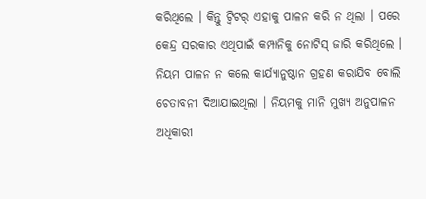କରିଥିଲେ । କିନ୍ତୁ ଟ୍ୱିଟର୍ ଏହାକୁ ପାଳନ କରି ନ ଥିଲା । ପରେ କେନ୍ଦ୍ର ସରକାର ଏଥିପାଇଁ କମ୍ପାନିକୁ ନୋଟିସ୍ ଜାରି କରିଥିଲେ । ନିୟମ ପାଳନ ନ କଲେ କାର୍ଯ୍ୟାନୁଷ୍ଠାନ ଗ୍ରହଣ କରାଯିବ ବୋଲି ଚେତାବନୀ ଦିଆଯାଇଥିଲା । ନିୟମକୁ ମାନି ମୁଖ୍ୟ ଅନୁପାଳନ ଅଧିକାରୀ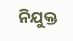ନିଯୁକ୍ତ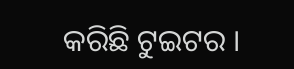କରିଛି ଟୁଇଟର ।